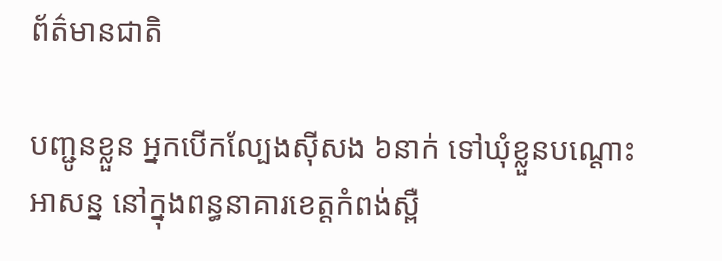ព័ត៌មានជាតិ

បញ្ជូនខ្លួន អ្នកបើកល្បែងស៊ីសង ៦នាក់ ទៅឃុំខ្លួនបណ្តោះអាសន្ន នៅក្នុងពន្ធនាគារខេត្តកំពង់ស្ពឺ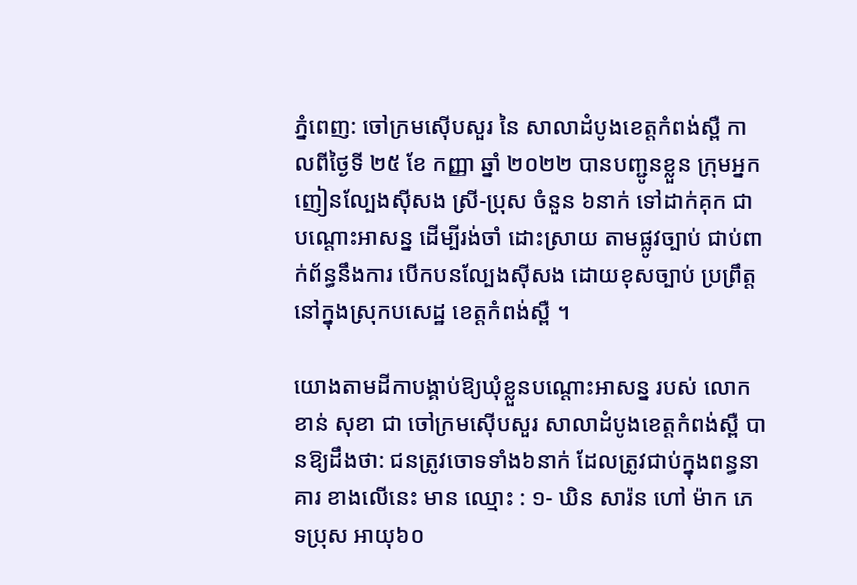ភ្នំពេញ: ចៅក្រមស៊ើបសួរ នៃ សាលាដំបូងខេត្តកំពង់ស្ពឺ កាលពីថ្ងៃទី ២៥ ខែ កញ្ញា ឆ្នាំ ២០២២ បានបញ្ជូនខ្លួន ក្រុមអ្នកញៀនល្បែងស៊ីសង ស្រី-ប្រុស ចំនួន ៦នាក់ ទៅដាក់គុក ជាបណ្ដោះអាសន្ន ដើម្បីរង់ចាំ ដោះស្រាយ តាមផ្លូវច្បាប់ ជាប់ពាក់ព័ន្ធនឹងការ បើកបនល្បែងស៊ីសង ដោយខុសច្បាប់ ប្រព្រឹត្ត នៅក្នុងស្រុកបសេដ្ឋ ខេត្តកំពង់ស្ពឺ ។

យោងតាមដីកាបង្គាប់ឱ្យឃុំខ្លួនបណ្ដោះអាសន្ន របស់ លោក ខាន់ សុខា ជា ចៅក្រមស៊ើបសួរ សាលាដំបូងខេត្តកំពង់ស្ពឺ បានឱ្យដឹងថា: ជនត្រូវចោទទាំង៦នាក់ ដែលត្រូវជាប់ក្នុងពន្ធនាគារ ខាងលើនេះ មាន ឈ្មោះ : ១- ឃិន សារ៉ន ហៅ ម៉ាក ភេទប្រុស អាយុ៦០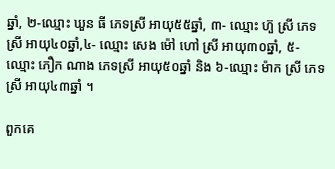ឆ្នាំ, ២-ឈ្មោះ ឃួន ធី ភេទស្រី អាយុ៥៥ឆ្នាំ, ៣- ឈ្មោះ ហ៊ួ ស្រី ភេទស្រី អាយុ៤០ឆ្នាំ,៤- ឈ្មោះ សេង ម៉ៅ ហៅ ស្រី អាយុ៣០ឆ្នាំ, ៥- ឈ្មោះ ភឿក ណាង ភេទស្រី អាយុ៥០ឆ្នាំ និង ៦-ឈ្មោះ ម៉ាក ស្រី ភេទស្រី អាយុ៤៣ឆ្នាំ ។

ពួកគេ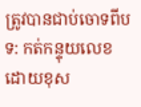ត្រូវបានជាប់ចោទពីបទ: កត់កន្ទុយលេខដោយខុស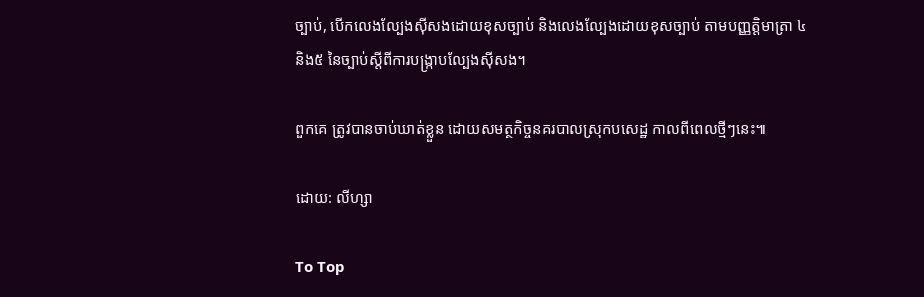ច្បាប់, បើកលេងល្បែងស៊ីសងដោយខុសច្បាប់ និងលេងល្បែងដោយខុសច្បាប់ តាមបញ្ញត្តិមាត្រា ៤ និង៥ នៃច្បាប់ស្តីពីការបង្ក្រាបល្បែងស៊ីសង។

ពួកគេ ត្រូវបានចាប់ឃាត់ខ្លួន ដោយសមត្ថកិច្ចនគរបាលស្រុកបសេដ្ឋ កាលពីពេលថ្មីៗនេះ៕

ដោយ: លីហ្សា

To Top